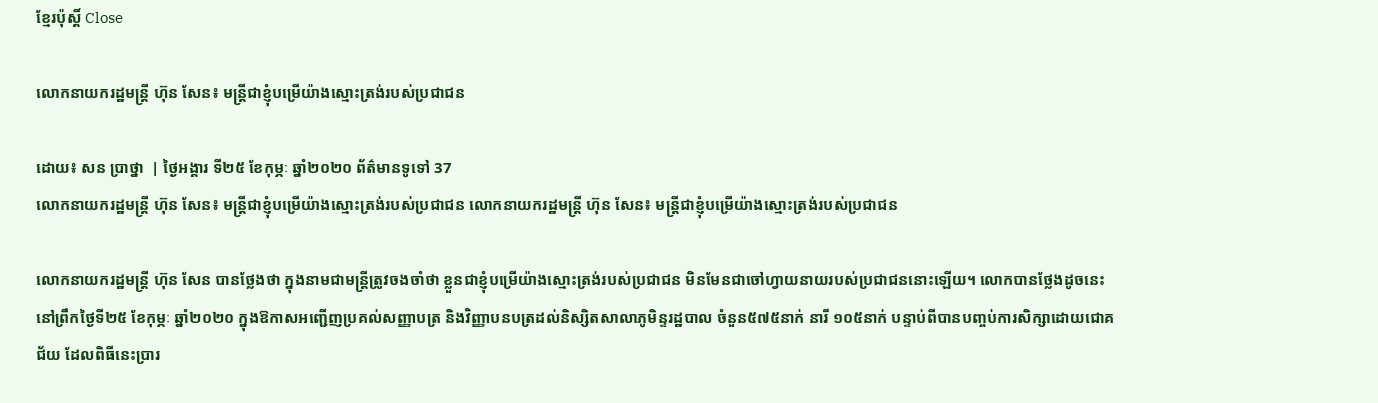ខ្មែរប៉ុស្ដិ៍ Close

លោកនាយករដ្ឋមន្រ្តី ហ៊ុន សែន៖ មន្រ្តីជាខ្ញុំបម្រើយ៉ាងស្មោះត្រង់របស់ប្រជាជន

ដោយ៖ សន ប្រាថ្នា  | ថ្ងៃអង្គារ ទី២៥ ខែកុម្ភៈ ឆ្នាំ២០២០ ព័ត៌មានទូទៅ 37
លោកនាយករដ្ឋមន្រ្តី ហ៊ុន សែន៖ មន្រ្តីជាខ្ញុំបម្រើយ៉ាងស្មោះត្រង់របស់ប្រជាជន លោកនាយករដ្ឋមន្រ្តី ហ៊ុន សែន៖ មន្រ្តីជាខ្ញុំបម្រើយ៉ាងស្មោះត្រង់របស់ប្រជាជន

លោកនាយករដ្ឋមន្រ្តី ហ៊ុន សែន បានថ្លែងថា ក្នុងនាមជាមន្រ្តីត្រូវចងចាំថា ខ្លួនជាខ្ញុំបម្រើយ៉ាងស្មោះត្រង់របស់ប្រជាជន មិនមែនជាចៅហ្វាយនាយរបស់ប្រជាជននោះឡើយ។ លោកបានថ្លែងដូចនេះនៅព្រឹកថ្ងៃទី២៥ ខែកុម្ភៈ ឆ្នាំ២០២០ ក្នុងឱកាសអញ្ជើញប្រគល់សញ្ញាបត្រ និងវិញ្ញាបនបត្រដល់និស្សិតសាលាភូមិន្ទរដ្ឋបាល ចំនួន៥៧៥នាក់ នារី ១០៥នាក់ បន្ទាប់ពីបានបញ្ចប់ការសិក្សាដោយជោគជ័យ ដែលពិធីនេះប្រារ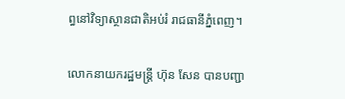ព្ធនៅវិទ្យាស្ថានជាតិអប់រំ រាជធានីភ្នំពេញ។

លោកនាយករដ្ឋមន្រ្តី ហ៊ុន សែន បានបញ្ជា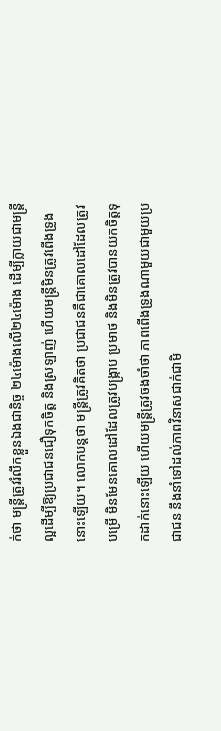ក់ថា មន្រ្តីត្រូវរំលឹកខ្លួនឯងជានិច្ច ២៤ម៉ោងលើ២៤ម៉ោង ដើម្បីក្លាយជាមន្រ្តីល្អដើម្បីឱ្យប្រជាជនជឿទុកចិត្ត និងស្រឡាញ់ ហើយមន្រ្តីមិនត្រូវពើងទ្រូងនោះឡើយ។ លោកបន្តថា មន្រ្តីត្រូវគិតថា ប្រជាជនគឺជាគោលដៅដែលត្រូវបម្រើ មិនមែនគោលដៅដែលត្រូវបង្រ្កាប ប្រមាថ និងមិនត្រូវបានយកចិត្តទុកដាក់នោះឡើយ ហើយមន្រ្តីត្រូវចងចាំថា ភាពពើងទ្រូងណាមួយជាមួយប្រជាជន នឹងនាំទៅដល់ភាពវិនាសជាក់ជាមិ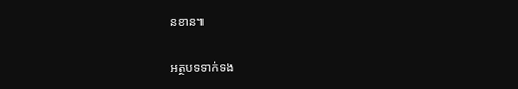នខាន៕

អត្ថបទទាក់ទង